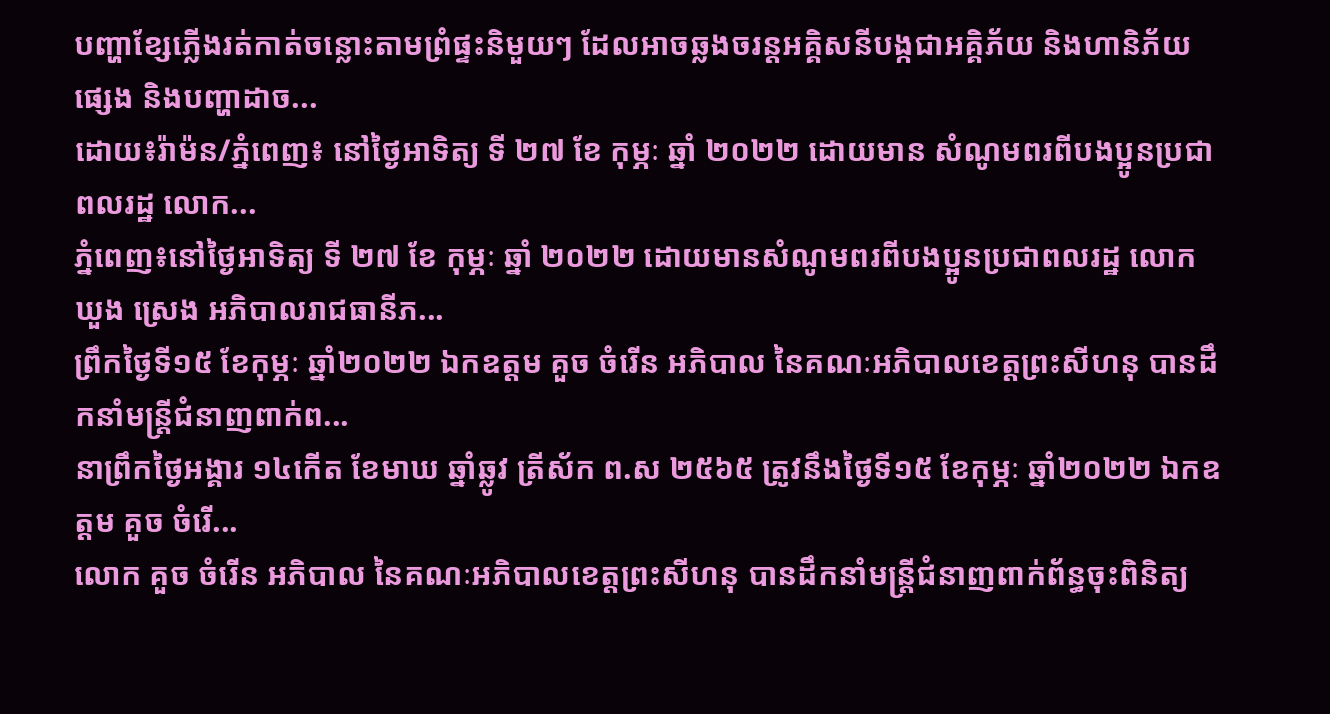បញ្ហាខ្សែភ្លើងរត់កាត់ចន្លោះតាមព្រំផ្ទះនិមួយៗ ដែលអាចឆ្លងចរន្ដអគ្គិសនីបង្កជាអគ្គិភ័យ និងហានិភ័យផ្សេង និងបញ្ហាដាច...
ដោយ៖រ៉ាម៉ន/ភ្នំពេញ៖ នៅថ្ងៃអាទិត្យ ទី ២៧ ខែ កុម្ភៈ ឆ្នាំ ២០២២ ដោយមាន សំណូមពរពីបងប្អូនប្រជាពលរដ្ឋ លោក...
ភ្នំពេញ៖នៅថ្ងៃអាទិត្យ ទី ២៧ ខែ កុម្ភៈ ឆ្នាំ ២០២២ ដោយមានសំណូមពរពីបងប្អូនប្រជាពលរដ្ឋ លោកឃួង ស្រេង អភិបាលរាជធានីភ...
ព្រឹកថ្ងៃទី១៥ ខែកុម្ភៈ ឆ្នាំ២០២២ ឯកឧត្តម គួច ចំរើន អភិបាល នៃគណៈអភិបាលខេត្តព្រះសីហនុ បានដឹកនាំមន្ត្រីជំនាញពាក់ព...
នាព្រឹកថ្ងៃអង្គារ ១៤កើត ខែមាឃ ឆ្នាំឆ្លូវ ត្រីស័ក ព.ស ២៥៦៥ ត្រូវនឹងថ្ងៃទី១៥ ខែកុម្ភៈ ឆ្នាំ២០២២ ឯកឧត្តម គួច ចំរើ...
លោក គួច ចំរើន អភិបាល នៃគណៈអភិបាលខេត្តព្រះសីហនុ បានដឹកនាំមន្ត្រីជំនាញពាក់ព័ន្ធចុះពិនិត្យ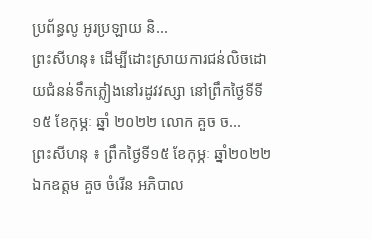ប្រព័ន្ធលូ អូរប្រឡាយ និ...
ព្រះសីហនុ៖ ដើម្បីដោះស្រាយការជន់លិចដោយជំនន់ទឹកភ្លៀងនៅរដូវវស្សា នៅព្រឹកថ្ងៃទីទី ១៥ ខែកុម្ភៈ ឆ្នាំ ២០២២ លោក គួច ច...
ព្រះសីហនុ ៖ ព្រឹកថ្ងៃទី១៥ ខែកុម្ភៈ ឆ្នាំ២០២២ ឯកឧត្តម គួច ចំរើន អភិបាល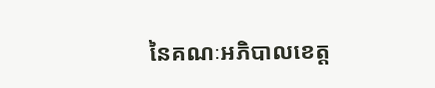នៃគណៈអភិបាលខេត្ត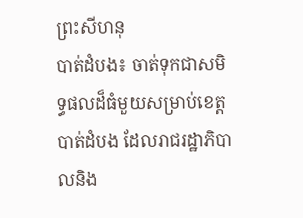ព្រះសីហនុ
បាត់ដំបង៖ ចាត់ទុកជាសមិទ្ធផលដ៏ធំមួយសម្រាប់ខេត្តបាត់ដំបង ដែលរាជរដ្ឋាភិបាលនិង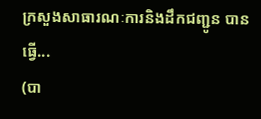ក្រសួងសាធារណៈការនិងដឹកជញ្ជូន បានធ្វើ...
(បា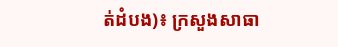ត់ដំបង)៖ ក្រសួងសាធា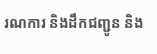រណការ និងដឹកជញ្ជូន និង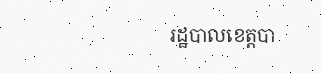រដ្ឋបាលខេត្តបា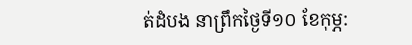ត់ដំបង នាព្រឹកថ្ងៃទី១០ ខែកុម្ភ: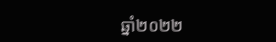ឆ្នាំ២០២២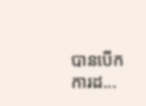បានបើកការដ...